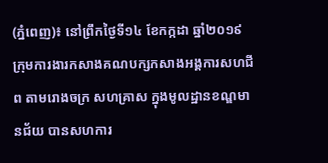(ភ្នំពេញ)៖ នៅព្រឹកថ្ងៃទី១៤ ខែកក្កដា ឆ្នាំ២០១៩ ក្រុមការងារកសាងគណបក្សកសាងអង្គការសហជីព តាមរោងចក្រ សហគ្រាស ក្នុងមូលដ្ឋានខណ្ឌមានជ័យ បានសហការ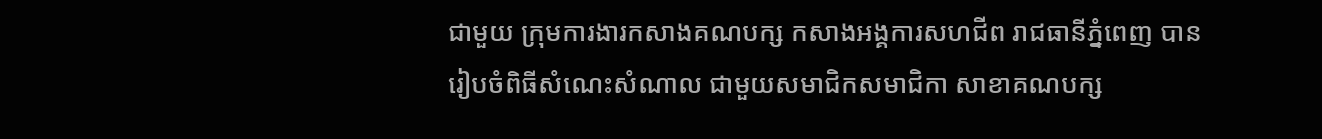ជាមួយ ក្រុមការងារកសាងគណបក្ស កសាងអង្គការសហជីព រាជធានីភ្នំពេញ បានរៀបចំពិធីសំណេះសំណាល ជាមួយសមាជិកសមាជិកា សាខាគណបក្ស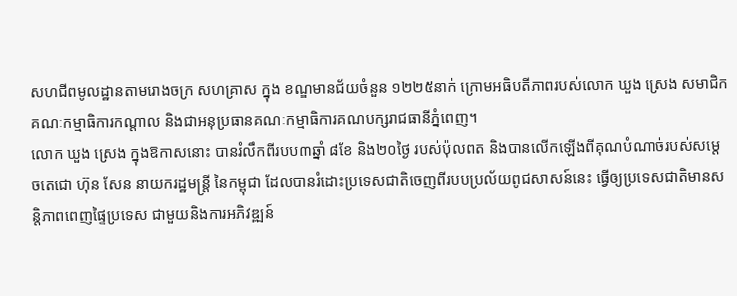សហជីពមូលដ្ឋានតាមរោងចក្រ សហគ្រាស ក្នុង ខណ្ឌមានជ័យចំនួន ១២២៥នាក់ ក្រោមអធិបតីភាពរបស់លោក ឃួង ស្រេង សមាជិកគណៈកម្មាធិការកណ្តាល និងជាអនុប្រធានគណៈកម្មាធិការគណបក្សរាជធានីភ្នំពេញ។
លោក ឃួង ស្រេង ក្នុងឱកាសនោះ បានរំលឹកពីរបប៣ឆ្នាំ ៨ខែ និង២០ថ្ងៃ របស់ប៉ុលពត និងបានលើកឡើងពីគុណបំណាច់របស់សម្ដេចតេជោ ហ៊ុន សែន នាយករដ្ឋមន្ត្រី នៃកម្ពុជា ដែលបានរំដោះប្រទេសជាតិចេញពីរបបប្រល័យពូជសាសន៍នេះ ធ្វើឲ្យប្រទេសជាតិមានសន្តិភាពពេញផ្ទៃប្រទេស ជាមួយនិងការអភិវឌ្ឍន៍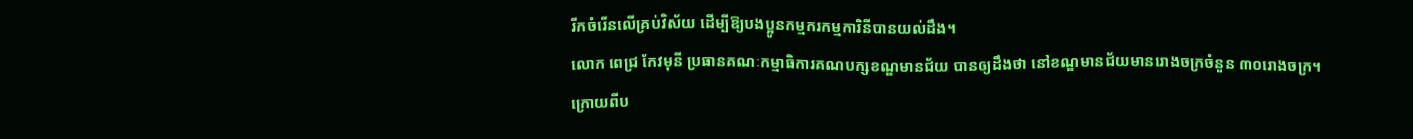រីកចំរើនលើគ្រប់វិស័យ ដើម្បីឱ្យបងប្អូនកម្មករកម្មការិនីបានយល់ដឹង។
លោក ពេជ្រ កែវមុនី ប្រធានគណៈកម្មាធិការគណបក្សខណ្ឌមានជ័យ បានឲ្យដឹងថា នៅខណ្ឌមានជ័យមានរោងចក្រចំនួន ៣០រោងចក្រ។
ក្រោយពីប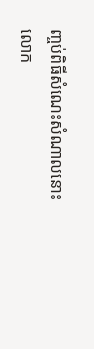ញ្ចប់ពិធីសំណេះសំណាលនោះ លោក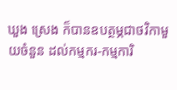ឃួង ស្រេង ក៏បានឧបត្ថម្ភជាថវិកាមួយចំនួន ដល់កម្មករ-កម្មការិ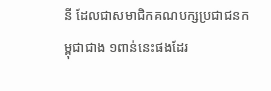នី ដែលជាសមាជិកគណបក្សប្រជាជនកម្ពុជាជាង ១ពាន់នេះផងដែរ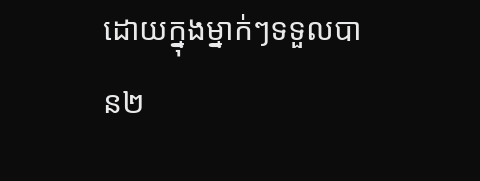ដោយក្នុងម្នាក់ៗទទួលបាន២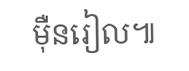ម៉ឺនរៀល៕